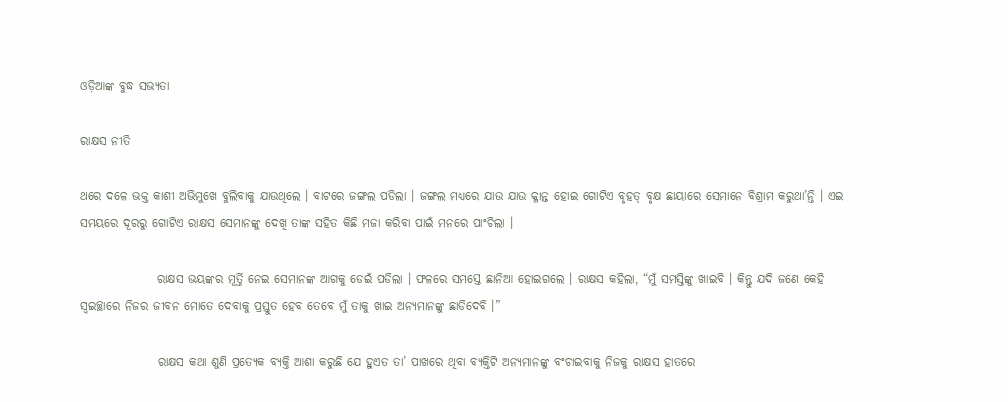ଓଡ଼ିଆଙ୍କ ବୁଦ୍ଧ ସଭ୍ୟତା

ରାକ୍ଷସ ନୀତି

ଥରେ ଦଳେ ଭକ୍ତ କାଶୀ ଅଭିମୁଖେ ବୁଲିବାକୁ ଯାଉଥିଲେ । ବାଟରେ ଜଙ୍ଗଲ ପଡିଲା । ଜଙ୍ଗଲ ମଧ୍ୟରେ ଯାଉ ଯାଉ କ୍ଳାନ୍ତ ହୋଇ ଗୋଟିଏ ବୃହତ୍ ବୃକ୍ଷ ଛାୟାରେ ସେମାନେ ବିଶ୍ରାମ କରୁଥା’ନ୍ତି । ଏଇ ସମୟରେ ଦୂରରୁ ଗୋଟିଏ ରାକ୍ଷସ ସେମାନଙ୍କୁ ଦେଖି ତାଙ୍କ ସହିତ କିଛି ମଜା କରିବା ପାଇଁ ମନରେ ପାଂଚିଲା ।

                ରାକ୍ଷସ ଭୟଙ୍କର ମୂର୍ତ୍ତି ନେଇ ସେମାନଙ୍କ ଆଗକୁ ଡେଇଁ ପଡିଲା । ଫଳରେ ସମସ୍ତେ ଛାନିଆ ହୋଇଗଲେ । ରାକ୍ଷସ କହିଲା, “ମୁଁ ସମସ୍ତିଙ୍କୁ ଖାଇବି । କିନ୍ତୁ ଯଦି ଜଣେ କେହି ସ୍ୱଇଚ୍ଛାରେ ନିଜର ଜୀବନ ମୋତେ ଦେବାକୁ ପ୍ରସ୍ତୁତ ହେବ ତେବେ ମୁଁ ତାକୁ ଖାଇ ଅନ୍ୟମାନଙ୍କୁ ଛାଡିଦେବି ।”

                ରାକ୍ଷସ କଥା ଶୁଣି ପ୍ରତ୍ୟେକ ବ୍ୟକ୍ତି ଆଶା କରୁଛି ଯେ ହୁଏତ ତା’ ପାଖରେ ଥିବା ବ୍ୟକ୍ତିଟି ଅନ୍ୟମାନଙ୍କୁ ବଂଚାଇବାକୁ ନିଜକୁ ରାକ୍ଷସ ହାତରେ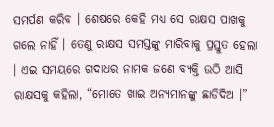ସମର୍ପଣ କରିବ । ଶେଷରେ କେହି ମଧ୍ୟ ସେ ରାକ୍ଷସ ପାଖକୁ ଗଲେ ନାହିଁ । ତେଣୁ ରାକ୍ଷସ ସମସ୍ତଙ୍କୁ ମାରିବାକୁ ପ୍ରସ୍ତୁତ ହେଲା । ଏଇ ସମୟରେ ଗଦାଧର ନାମକ ଜଣେ ବ୍ୟକ୍ତି ଉଠି ଆସି ରାକ୍ଷସକୁ କହିଲା, “ମୋତେ ଖାଇ ଅନ୍ୟମାନଙ୍କୁ ଛାଡିଦିଅ ।”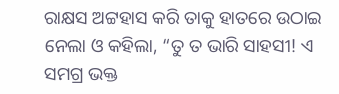ରାକ୍ଷସ ଅଟ୍ଟହାସ କରି ତାକୁ ହାତରେ ଉଠାଇ ନେଲା ଓ କହିଲା, “ତୁ ତ ଭାରି ସାହସୀ! ଏ ସମଗ୍ର ଭକ୍ତ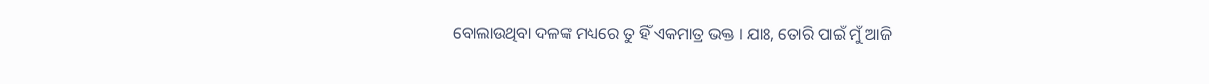ବୋଲାଉଥିବା ଦଳଙ୍କ ମଧ୍ୟରେ ତୁ ହିଁ ଏକମାତ୍ର ଭକ୍ତ । ଯାଃ, ତୋରି ପାଇଁ ମୁଁ ଆଜି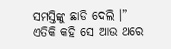ସମସ୍ତିଙ୍କୁ ଛାଡି ଦେଲି ।” ଏତିକି କହି ସେ ଆଉ ଥରେ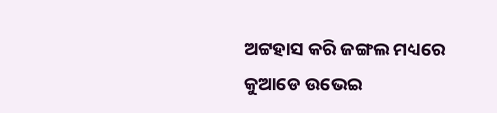ଅଟ୍ଟହାସ କରି ଜଙ୍ଗଲ ମଧ୍ୟରେ କୁଆଡେ ଉଭେଇ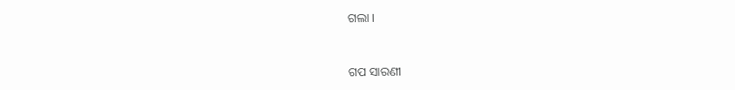ଗଲା ।


ଗପ ସାରଣୀ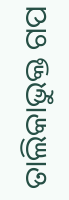ତାଲିକାଭୁକ୍ତ ଗପ